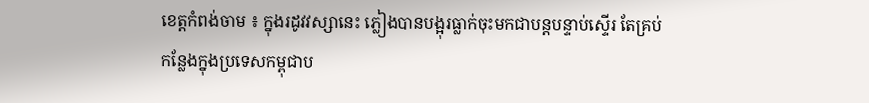ខេត្ដកំពង់ចាម ៖ ក្នុងរដូវវស្សានេះ ភ្លៀងបានបង្អុរធ្លាក់ចុះមកជាបន្ដបន្ទាប់ស្ទើរ តែគ្រប់កន្លែងក្នុងប្រទេសកម្ពុជាប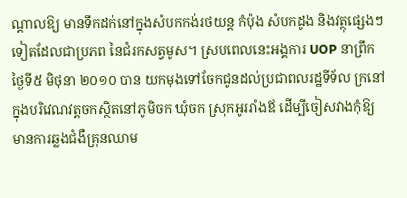ណ្ដាលឱ្យ មានទឹកដក់នៅក្នុងសំបកកង់រថយន្ដ កំប៉ុង សំបកដូង និងវត្ថុផ្សេងៗទៀតដែលជាប្រភព នៃជំរកសត្វមូស។ ស្របពេលនេះអង្គការ UOP នាព្រឹកថ្ងៃទី៥ មិថុនា ២០១០ បាន យកមុងទៅចែកជូនដល់ប្រជាពលរដ្ឋទីទ័ល ក្រនៅក្នុងបរិវេណវត្ដចកស្ថិតនៅភូមិចក ឃុំចក ស្រុកអូររាំងឪ ដើម្បីចៀសវាងកុំឱ្យ មានការឆ្លងជំងឺគ្រុនឈាម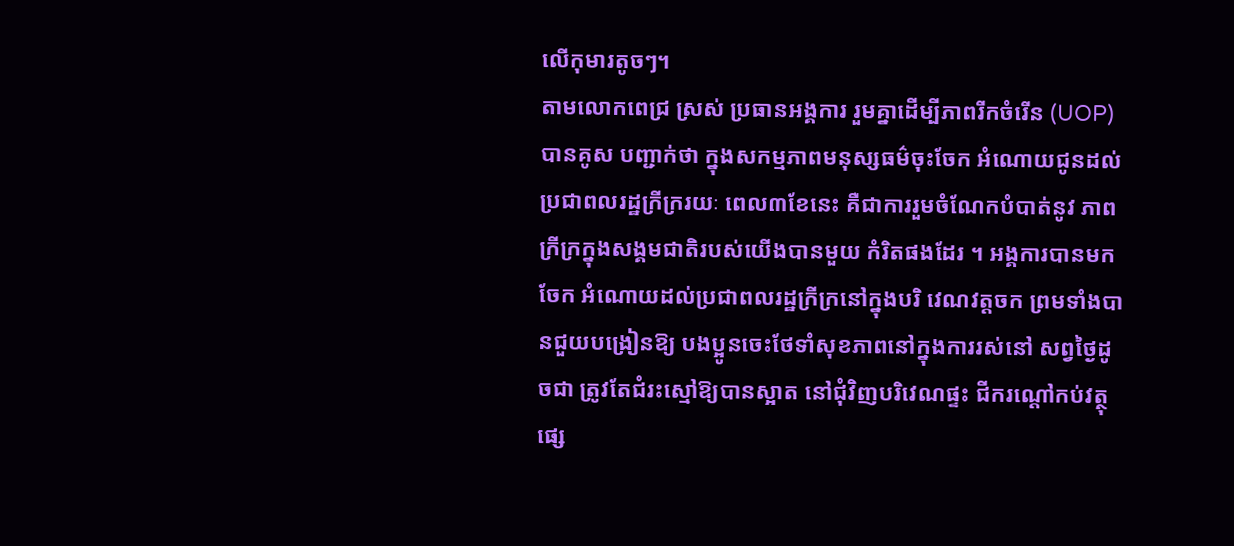លើកុមារតូចៗ។
តាមលោកពេជ្រ ស្រស់ ប្រធានអង្គការ រួមគ្នាដើម្បីភាពរីកចំរើន (UOP)បានគូស បញ្ជាក់ថា ក្នុងសកម្មភាពមនុស្សធម៌ចុះចែក អំណោយជូនដល់ប្រជាពលរដ្ឋក្រីក្ររយៈ ពេល៣ខែនេះ គឺជាការរួមចំណែកបំបាត់នូវ ភាពក្រីក្រក្នុងសង្គមជាតិរបស់យើងបានមួយ កំរិតផងដែរ ។ អង្គការបានមកចែក អំណោយដល់ប្រជាពលរដ្ឋក្រីក្រនៅក្នុងបរិ វេណវត្ដចក ព្រមទាំងបានជួយបង្រៀនឱ្យ បងប្អូនចេះថែទាំសុខភាពនៅក្នុងការរស់នៅ សព្វថ្ងៃដូចជា ត្រូវតែជំរះស្មៅឱ្យបានស្អាត នៅជុំវិញបរិវេណផ្ទះ ជីករណ្ដៅកប់វត្ថុ ផ្សេ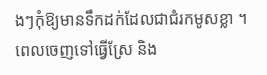ងៗកុំឱ្យមានទឹកដក់ដែលជាជំរកមូសខ្លា ។
ពេលចេញទៅធ្វើស្រែ និង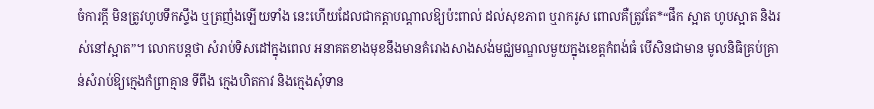ចំការក្ដី មិនត្រូវហូបទឹកស្ទឹង ឬត្រញំងឡើយទាំង នេះហើយដែលជាកត្ដាបណ្ដាលឱ្យប៉ះពាល់ ដល់សុខភាព ឬរាករូស ពោលគឺត្រូវតែ*“ផឹក ស្អាត ហូបស្អាត និងរស់នៅស្អាត”។ លោកបន្ដថា សំរាប់ទិសដៅក្នុងពេល អនាគតខាងមុខនឹងមានគំរោងសាងសង់មជ្ឈមណ្ឌលមួយក្នុងខេត្ដកំពង់ធំ បើសិនជាមាន មូលនិធិគ្រប់គ្រាន់សំរាប់ឱ្យក្មេងកំព្រាគ្មាន ទីពឹង ក្មេងហិតកាវ និងក្មេងសុំទាន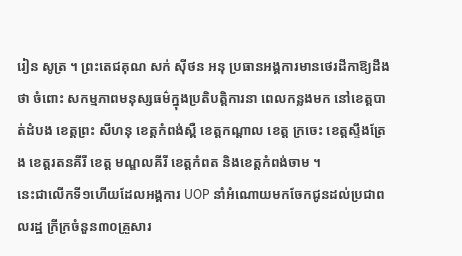រៀន សូត្រ ។ ព្រះតេជគុណ សក់ ស៊ីថន អនុ ប្រធានអង្គការមានថេរដីកាឱ្យដឹងថា ចំពោះ សកម្មភាពមនុស្សធម៌ក្នុងប្រតិបត្ដិការនា ពេលកន្លងមក នៅខេត្ដបាត់ដំបង ខេត្ដព្រះ សីហនុ ខេត្ដកំពង់ស្ពឺ ខេត្ដកណ្ដាល ខេត្ដ ក្រចេះ ខេត្ដស្ទឹងត្រែង ខេត្ដរតនគីរី ខេត្ដ មណ្ឌលគីរី ខេត្ដកំពត និងខេត្ដកំពង់ចាម ។
នេះជាលើកទី១ហើយដែលអង្គការ UOP នាំអំណោយមកចែកជូនដល់ប្រជាពលរដ្ឋ ក្រីក្រចំនួន៣០គ្រួសារ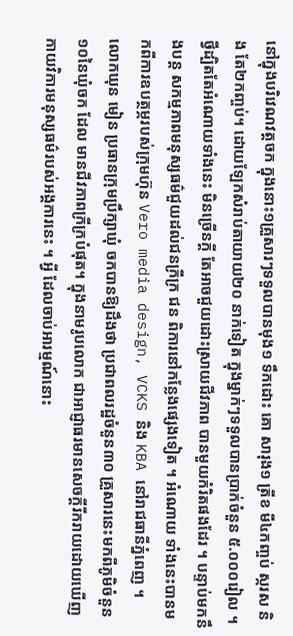នៅក្នុងបរិវេណវត្ដចក ក្នុងនោះ១គ្រួសារៗទទួលបានមុង១ ទឹកដោះ គោ សារុង១ ត្រីខ មី៤កញ្ចប់ ស្ករស និង តែ២កញ្ចប់។ ដោយឡែកសំរាប់តាយាយ២០ នាក់ទៀត ក្នុងម្នាក់ៗទទួលបានប្រាក់ចំនួន ៥.០០០រៀល ។ ថ្វីដ្បិតតែអំណោយទាំងនេះ មិនច្រើនក្ដី តែអាចជួយដោះស្រាយជីវភាព បានមួយកំរិតផងដែរ ។ បន្ទាប់មកនឹងបន្ដ សកម្មភាពមនុស្សធម៌ជួយដល់ជនក្រីក្រ ជន ពិការនៅកន្លែងផ្សេងទៀត ។ អំណោយ ទាំងនេះបានមកពីការឧបត្ថម្ភរបស់ក្រុមហ៊ុន Vero media design, VCKS និង KBA នៅរាជធានីភ្នំពេញ ។
លោកឃុន មៀន ប្រធានក្រុមប្រឹក្សាឃុំ ចកបានឱ្យដឹងថា ប្រជាពលរដ្ឋចំនួន៣០ គ្រួសារនេះមកពីភូមិចំនួន១០នៃឃុំចក ដែល មានជីវភាពក្រីក្របំផុត។ ក្នុងនាមរូបលោក ជាអាជ្ញាធរមានសេចក្ដីរីករាយដោយឃើញ កាយវិការមនុស្សធម៌របស់អង្គការនេះ ។ អ្វី ដែលចាប់អារម្មណ៍នោះ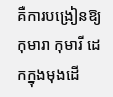គឺការបង្រៀនឱ្យ កុមារា កុមារី ដេកក្នុងមុងដើ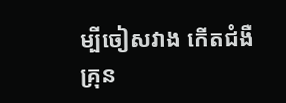ម្បីចៀសវាង កើតជំងឺគ្រុន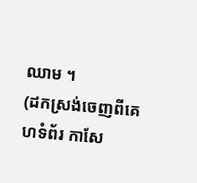ឈាម ។
(ដកស្រង់ចេញពីគេហទំព័រ កាសែ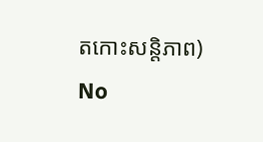តកោះសន្តិភាព)
No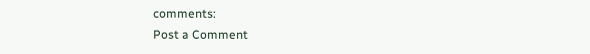comments:
Post a Comment